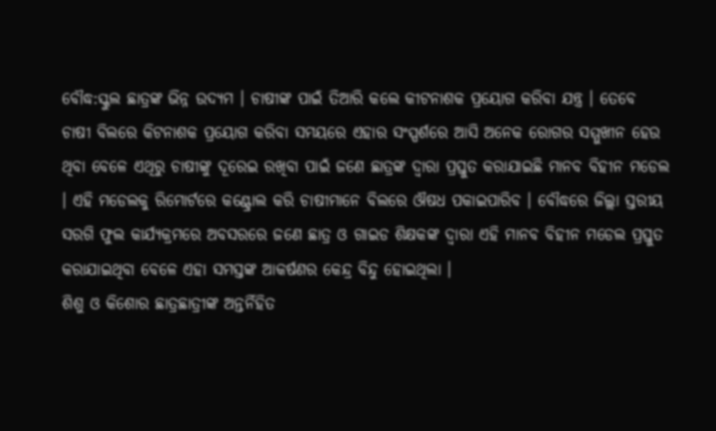ବୌଦ୍ଧ:ସ୍କୁଲ ଛାତ୍ରଙ୍କ ଭିନ୍ନ ଉଦ୍ୟମ । ଚାଷୀଙ୍କ ପାଇଁ ତିଆରି କଲେ କୀଟନାଶକ ପ୍ରୟୋଗ କରିବା ଯନ୍ତ୍ର । ତେବେ ଚାଷୀ ବିଲରେ କିଟନାଶକ ପ୍ରୟୋଗ କରିବା ସମୟରେ ଏହାର ସଂସ୍ପର୍ଶରେ ଆସି ଅନେକ ରୋଗର ସମ୍ମୁଖୀନ ହେଉ ଥିବା ବେଳେ ଏଥିରୁ ଚାଷୀଙ୍କୁ ଦୂରେଇ ରଖିବା ପାଇଁ ଜଣେ ଛାତ୍ରଙ୍କ ଦ୍ବାରା ପ୍ରସ୍ତୁତ କରାଯାଇଛି ମାନବ ବିହୀନ ମଡେଲ । ଏହି ମଡେଲକୁ ରିମୋର୍ଟରେ କଣ୍ଟ୍ରୋଲ କରି ଚାଷୀମାନେ ବିଲରେ ଔଷଧ ପକାଇପାରିବ । ବୌଦ୍ଧରେ ଜିଲ୍ଲା ସ୍ତରୀୟ ସରଗି ଫୁଲ କାର୍ଯ୍ୟକ୍ରମରେ ଅବସରରେ ଜଣେ ଛାତ୍ର ଓ ଗାଇଡ ଶିକ୍ଷକଙ୍କ ଦ୍ବାରା ଏହି ମାନବ ବିହୀନ ମଡେଲ ପ୍ରସ୍ତୁତ କରାଯାଇଥିବା ବେଳେ ଏହା ସମସ୍ତଙ୍କ ଆକର୍ଷଣର କେନ୍ଦ୍ର ବିନ୍ଦୁ ହୋଇଥିଲା ।
ଶିଶୁ ଓ କିଶୋର ଛାତ୍ରଛାତ୍ରୀଙ୍କ ଅନ୍ତର୍ନିହିତ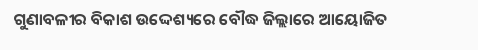ଗୁଣାବଳୀର ବିକାଶ ଉଦ୍ଦେଶ୍ୟରେ ବୌଦ୍ଧ ଜିଲ୍ଲାରେ ଆୟୋଜିତ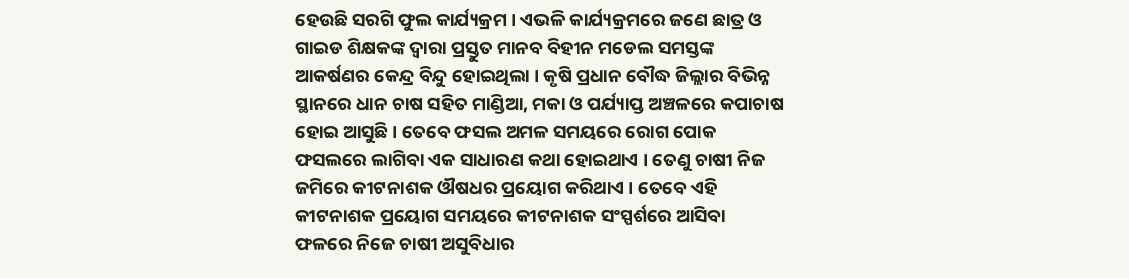ହେଉଛି ସରଗି ଫୁଲ କାର୍ଯ୍ୟକ୍ରମ । ଏଭଳି କାର୍ଯ୍ୟକ୍ରମରେ ଜଣେ ଛାତ୍ର ଓ ଗାଇଡ ଶିକ୍ଷକଙ୍କ ଦ୍ବାରା ପ୍ରସ୍ତୁତ ମାନବ ବିହୀନ ମଡେଲ ସମସ୍ତଙ୍କ ଆକର୍ଷଣର କେନ୍ଦ୍ର ବିନ୍ଦୁ ହୋଇଥିଲା । କୃଷି ପ୍ରଧାନ ବୌଦ୍ଧ ଜିଲ୍ଲାର ବିଭିନ୍ନ ସ୍ଥାନରେ ଧାନ ଚାଷ ସହିତ ମାଣ୍ଡିଆ, ମକା ଓ ପର୍ଯ୍ୟାପ୍ତ ଅଞ୍ଚଳରେ କପାଚାଷ ହୋଇ ଆସୁଛି । ତେବେ ଫସଲ ଅମଳ ସମୟରେ ରୋଗ ପୋକ ଫସଲରେ ଲାଗିବା ଏକ ସାଧାରଣ କଥା ହୋଇଥାଏ । ତେଣୁ ଚାଷୀ ନିଜ ଜମିରେ କୀଟନାଶକ ଔଷଧର ପ୍ରୟୋଗ କରିଥାଏ । ତେବେ ଏହି କୀଟନାଶକ ପ୍ରୟୋଗ ସମୟରେ କୀଟନାଶକ ସଂସ୍ପର୍ଶରେ ଆସିବା ଫଳରେ ନିଜେ ଚାଷୀ ଅସୁବିଧାର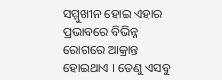ସମ୍ମୁଖୀନ ହୋଇ ଏହାର ପ୍ରଭାବରେ ବିଭିନ୍ନ ରୋଗରେ ଆକ୍ରାନ୍ତ ହୋଇଥାଏ । ତେଣୁ ଏସବୁ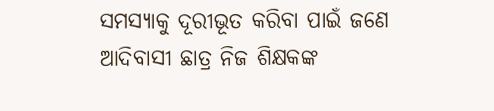ସମସ୍ୟାକୁ ଦୂରୀଭୂତ କରିବା ପାଇଁ ଜଣେ ଆଦିବାସୀ ଛାତ୍ର ନିଜ ଶିକ୍ଷକଙ୍କ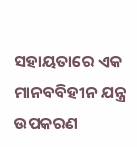ସହାୟତାରେ ଏକ ମାନବବିହୀନ ଯନ୍ତ୍ର ଉପକରଣ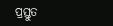ପ୍ରସ୍ତୁତ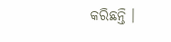କରିଛନ୍ତି ।